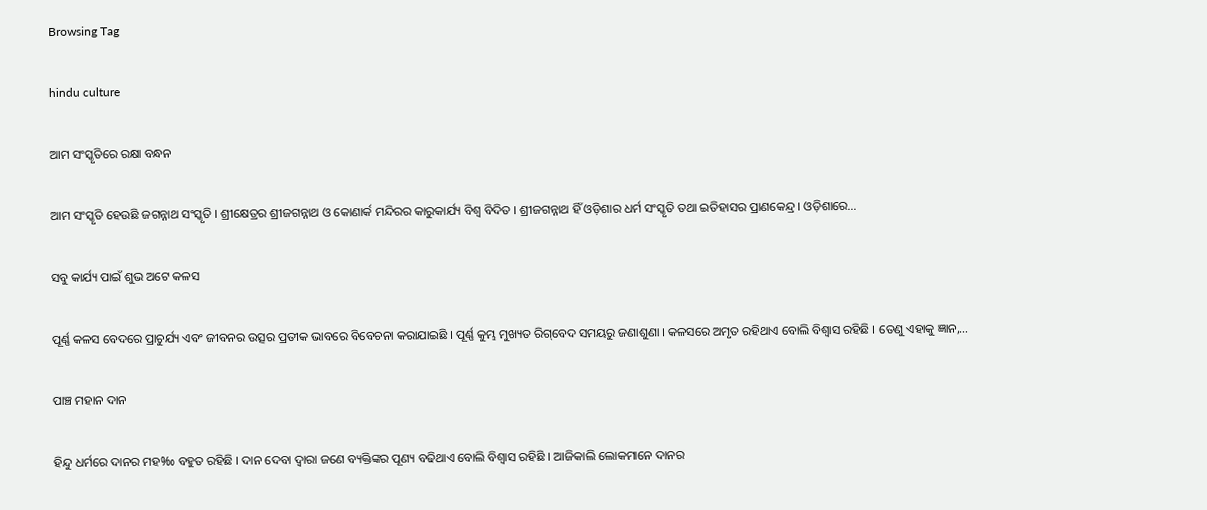Browsing Tag

hindu culture

ଆମ ସଂସ୍କୃତିରେ ରକ୍ଷା ବନ୍ଧନ

ଆମ ସଂସ୍କୃତି ହେଉଛି ଜଗନ୍ନାଥ ସଂସ୍କୃତି । ଶ୍ରୀକ୍ଷେତ୍ରର ଶ୍ରୀଜଗନ୍ନାଥ ଓ କୋଣାର୍କ ମନ୍ଦିରର କାରୁକାର୍ଯ୍ୟ ବିଶ୍ୱ ବିଦିତ । ଶ୍ରୀଜଗନ୍ନାଥ ହିଁ ଓଡ଼ିଶାର ଧର୍ମ ସଂସ୍କୃତି ତଥା ଇତିହାସର ପ୍ରାଣକେନ୍ଦ୍ର । ଓଡ଼ିଶାରେ…

ସବୁ କାର୍ଯ୍ୟ ପାଇଁ ଶୁଭ ଅଟେ କଳସ

ପୂର୍ଣ୍ଣ କଳସ ବେଦରେ ପ୍ରାଚୁର୍ଯ୍ୟ ଏବଂ ଜୀବନର ଉତ୍ସର ପ୍ରତୀକ ଭାବରେ ବିବେଚନା କରାଯାଇଛି । ପୂର୍ଣ୍ଣ କୁମ୍ଭ ମୁଖ୍ୟତ ରିଗ୍‌ବେଦ ସମୟରୁ ଜଣାଶୁଣା । କଳସରେ ଅମୃତ ରହିଥାଏ ବୋଲି ବିଶ୍ୱାସ ରହିଛି । ତେଣୁ ଏହାକୁ ଜ୍ଞାନ,…

ପାଞ୍ଚ ମହାନ ଦାନ

ହିନ୍ଦୁ ଧର୍ମରେ ଦାନର ମହ‰ ବହୁତ ରହିଛି । ଦାନ ଦେବା ଦ୍ୱାରା ଜଣେ ବ୍ୟକ୍ତିଙ୍କର ପୂଣ୍ୟ ବଢିଥାଏ ବୋଲି ବିଶ୍ୱାସ ରହିଛି । ଆଜିକାଲି ଲୋକମାନେ ଦାନର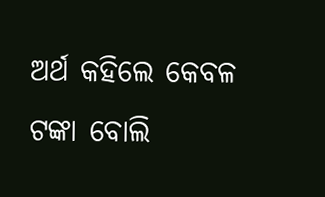ଅର୍ଥ କହିଲେ କେବଳ ଟଙ୍କା ବୋଲି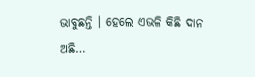ଭାବୁଛନ୍ତି । ହେଲେ ଏଭଳି କିଛି ଦାନ ଅଛି…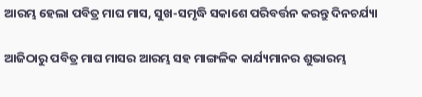ଆରମ୍ଭ ହେଲା ପବିତ୍ର ମାଘ ମାସ, ସୁଖ-ସମୃଦ୍ଧି ସକାଶେ ପରିବର୍ତ୍ତନ କରନ୍ତୁ ଦିନଚର୍ଯ୍ୟା

ଆଜିଠାରୁ ପବିତ୍ର ମାଘ ମାସର ଆରମ୍ଭ ସହ ମାଙ୍ଗଳିକ କାର୍ଯ୍ୟମାନର ଶୁଭାରମ୍ଭ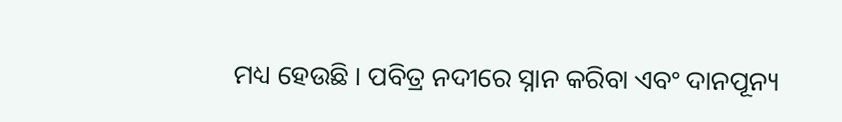ମଧ୍ୟ ହେଉଛି । ପବିତ୍ର ନଦୀରେ ସ୍ନାନ କରିବା ଏବଂ ଦାନପୂନ୍ୟ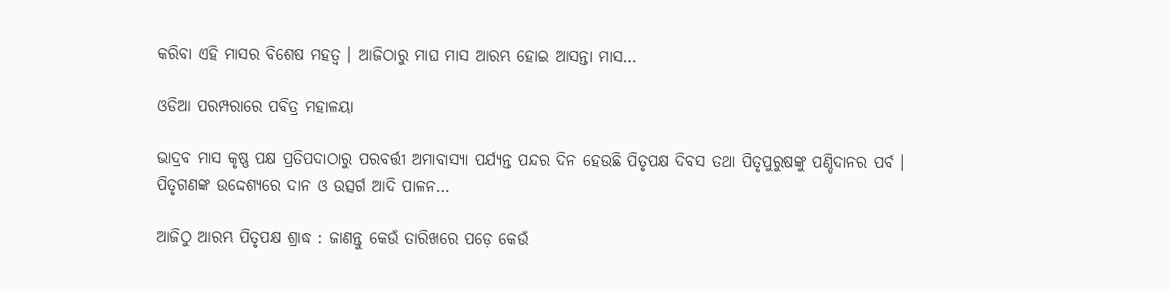କରିବା ଏହି ମାସର ବିଶେଷ ମହତ୍ୱ । ଆଜିଠାରୁ ମାଘ ମାସ ଆରମ୍ଭ ହୋଇ ଆସନ୍ତା ମାସ…

ଓଡିଆ ପରମ୍ପରାରେ ପବିତ୍ର ମହାଳୟା

ଭାଦ୍ରବ ମାସ କୃଷ୍ଣ ପକ୍ଷ ପ୍ରତିପଦାଠାରୁ ପରବର୍ତ୍ତୀ ଅମାବାସ୍ୟା ପର୍ଯ୍ୟନ୍ତ ପନ୍ଦର ଦିନ ହେଉଛି ପିତୃପକ୍ଷ ଦିବସ ତଥା ପିତୃପୁରୁଷଙ୍କୁ ପଣ୍ଡିଦାନର ପର୍ବ । ପିତୃଗଣଙ୍କ ଉଦ୍ଦେଶ୍ୟରେ ଦାନ ଓ ଉତ୍ସର୍ଗ ଆଦି ପାଳନ…

ଆଜିଠୁ ଆରମ୍ଭ ପିତୃପକ୍ଷ ଶ୍ରାଦ୍ଧ : ଜାଣନ୍ତୁ କେଉଁ ତାରିଖରେ ପଡ଼େ କେଉଁ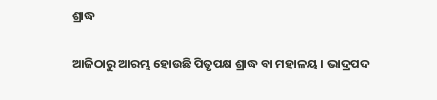ଶ୍ରାଦ୍ଧ

ଆଜିଠାରୁ ଆରମ୍ଭ ହୋଉଛି ପିତୃପକ୍ଷ ଶ୍ରାଦ୍ଧ ବା ମହାଳୟ । ଭାଦ୍ରପଦ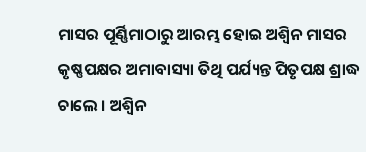ମାସର ପୂର୍ଣ୍ଣିମାଠାରୁ ଆରମ୍ଭ ହୋଇ ଅଶ୍ୱିନ ମାସର କୃଷ୍ଣପକ୍ଷର ଅମାବାସ୍ୟା ତିଥି ପର୍ଯ୍ୟନ୍ତ ପିତୃପକ୍ଷ ଶ୍ରାଦ୍ଧ ଚାଲେ । ଅଶ୍ୱିନ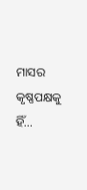ମାସର କୃଷ୍ଣପକ୍ଷକୁ ହିଁ…